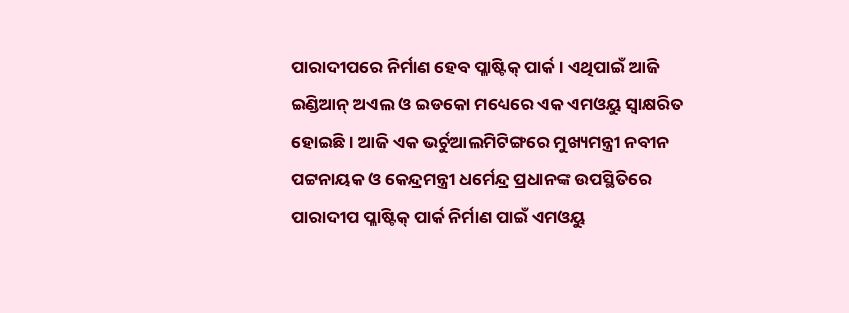ପାରାଦୀପରେ ନିର୍ମାଣ ହେବ ପ୍ଳାଷ୍ଟିକ୍ ପାର୍କ । ଏଥିପାଇଁ ଆଜି ଇଣ୍ଡିଆନ୍ ଅଏଲ ଓ ଇଡକୋ ମଧ୍ୟେରେ ଏକ ଏମଓୟୁ ସ୍ବାକ୍ଷରିତ ହୋଇଛି । ଆଜି ଏକ ଭର୍ଚୁଆଲମିଟିଙ୍ଗରେ ମୁଖ୍ୟମନ୍ତ୍ରୀ ନବୀନ ପଟ୍ଟନାୟକ ଓ କେନ୍ଦ୍ରମନ୍ତ୍ରୀ ଧର୍ମେନ୍ଦ୍ର ପ୍ରଧାନଙ୍କ ଉପସ୍ଥିତିରେ ପାରାଦୀପ ପ୍ଳାଷ୍ଟିକ୍ ପାର୍କ ନିର୍ମାଣ ପାଇଁ ଏମଓୟୁ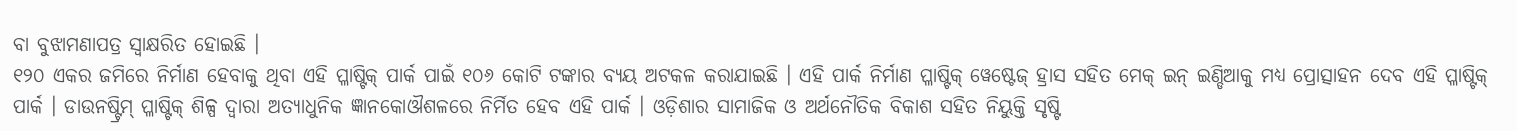ବା ବୁଝାମଣାପତ୍ର ସ୍ୱାକ୍ଷରିତ ହୋଇଛି ।
୧୨୦ ଏକର ଜମିରେ ନିର୍ମାଣ ହେବାକୁ ଥିବା ଏହି ପ୍ଳାଷ୍ଟିକ୍ ପାର୍କ ପାଇଁ ୧୦୬ କୋଟି ଟଙ୍କାର ବ୍ୟୟ ଅଟକଳ କରାଯାଇଛି । ଏହି ପାର୍କ ନିର୍ମାଣ ପ୍ଳାଷ୍ଟିକ୍ ୱେଷ୍ଟେଜ୍ ହ୍ରାସ ସହିତ ମେକ୍ ଇନ୍ ଇଣ୍ଡିଆକୁ ମଧ୍ୟ ପ୍ରୋତ୍ସାହନ ଦେବ ଏହି ପ୍ଳାଷ୍ଟିକ୍ ପାର୍କ । ଡାଉନଷ୍ଟ୍ରିମ୍ ପ୍ଳାଷ୍ଟିକ୍ ଶିଳ୍ପ ଦ୍ୱାରା ଅତ୍ୟାଧୁନିକ ଜ୍ଞାନକୋଔଶଳରେ ନିର୍ମିତ ହେବ ଏହି ପାର୍କ । ଓଡ଼ିଶାର ସାମାଜିକ ଓ ଅର୍ଥନୌତିକ ବିକାଶ ସହିତ ନିୟୁକ୍ତି ସୃଷ୍ଟି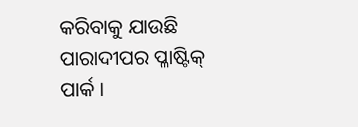କରିବାକୁ ଯାଉଛି ପାରାଦୀପର ପ୍ଳାଷ୍ଟିକ୍ ପାର୍କ ।